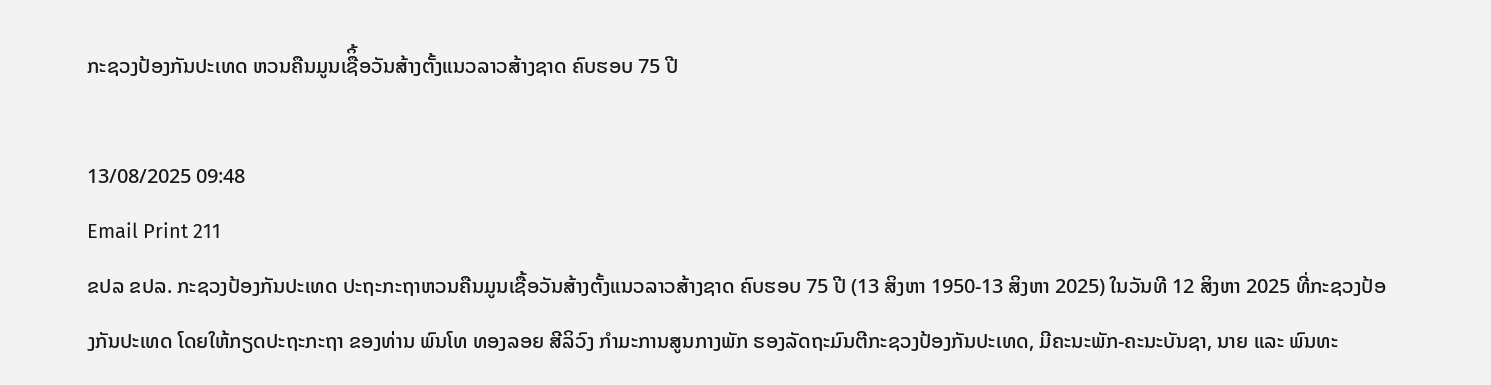ກະຊວງປ້ອງກັນປະເທດ ຫວນຄືນມູນເຊືິ້ອວັນສ້າງຕັ້ງແນວລາວສ້າງຊາດ ຄົບຮອບ 75 ປີ

13/08/2025 09:48
Email Print 211
ຂປລ ຂປລ. ກະຊວງປ້ອງກັນປະເທດ ປະຖະກະຖາຫວນຄືນມູນເຊື້ອວັນສ້າງຕັ້ງແນວລາວສ້າງຊາດ ຄົບຮອບ 75 ປີ (13 ສິງຫາ 1950-13 ສິງຫາ 2025) ໃນວັນທີ 12 ສິງຫາ 2025 ທີ່ກະຊວງປ້ອງກັນປະເທດ ໂດຍໃຫ້ກຽດປະຖະກະຖາ ຂອງທ່ານ ພົນໂທ ທອງລອຍ ສີລິວົງ ກໍາມະການສູນກາງພັກ ຮອງລັດຖະມົນຕີກະຊວງປ້ອງກັນປະເທດ, ມີຄະນະພັກ-ຄະນະບັນຊາ, ນາຍ ແລະ ພົນທະ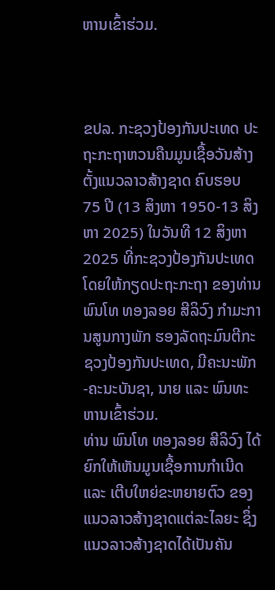ຫານເຂົ້າຮ່ວມ.



ຂປລ. ກະຊວງປ້ອງກັນປະເທດ ປະຖະກະຖາຫວນຄືນມູນເຊື້ອວັນສ້າງຕັ້ງແນວລາວສ້າງຊາດ ຄົບຮອບ 75 ປີ (13 ສິງຫາ 1950-13 ສິງຫາ 2025) ໃນວັນທີ 12 ສິງຫາ 2025 ທີ່ກະຊວງປ້ອງກັນປະເທດ ໂດຍໃຫ້ກຽດປະຖະກະຖາ ຂອງທ່ານ ພົນໂທ ທອງລອຍ ສີລິວົງ ກໍາມະການສູນກາງພັກ ຮອງລັດຖະມົນຕີກະຊວງປ້ອງກັນປະເທດ, ມີຄະນະພັກ-ຄະນະບັນຊາ, ນາຍ ແລະ ພົນທະຫານເຂົ້າຮ່ວມ.
ທ່ານ ພົນໂທ ທອງລອຍ ສີລິວົງ ໄດ້ຍົກໃຫ້ເຫັນມູນເຊື້ອການກໍາເນີດ ແລະ ເຕີບໃຫຍ່ຂະຫຍາຍຕົວ ຂອງແນວລາວສ້າງຊາດແຕ່ລະໄລຍະ ຊຶ່ງແນວລາວສ້າງຊາດໄດ້ເປັນຄັນ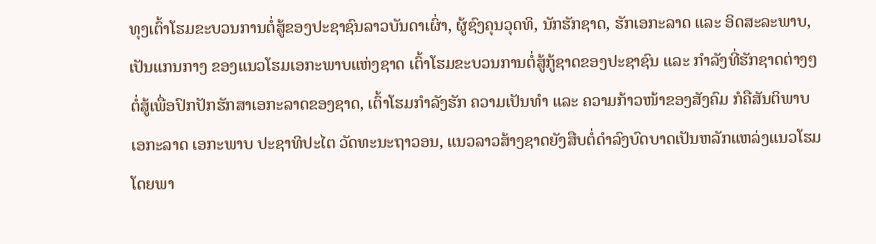ທຸງເຕົ້າໂຮມຂະບວນການຕໍ່ສູ້ຂອງປະຊາຊົນລາວບັນດາເຜົ່າ, ຜູ້ຊົງຄຸນວຸດທິ, ນັກຮັກຊາດ, ຮັກເອກະລາດ ແລະ ອິດສະລະພາບ, ເປັນແກນກາງ ຂອງແນວໂຮມເອກະພາບແຫ່ງຊາດ ເຕົ້າໂຮມຂະບວນການຕໍ່ສູ້ກູ້ຊາດຂອງປະຊາຊົນ ແລະ ກຳລັງທີ່ຮັກຊາດຕ່າງໆ ຕໍ່ສູ້ເພື່ອປົກປັກຮັກສາເອກະລາດຂອງຊາດ, ເຕົ້າໂຮມກຳລັງຮັກ ຄວາມເປັນທຳ ແລະ ຄວາມກ້າວໜ້າຂອງສັງຄົມ ກໍຄືສັນຕິພາບ ເອກະລາດ ເອກະພາບ ປະຊາທິປະໄຕ ວັດທະນະຖາວອນ, ແນວລາວສ້າງຊາດຍັງສືບຕໍ່ດຳລົງບົດບາດເປັນຫລັກແຫລ່ງແນວໂຮມ ໂດຍພາ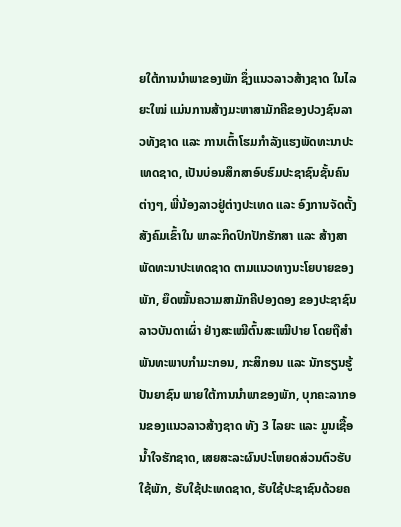ຍໃຕ້ການນໍາພາຂອງພັກ ຊຶ່ງແນວລາວສ້າງຊາດ ໃນໄລຍະໃໝ່ ແມ່ນການສ້າງມະຫາສາມັກຄີຂອງປວງຊົນລາວທັງຊາດ ແລະ ການເຕົ້າໂຮມກຳລັງແຮງພັດທະນາປະເທດຊາດ, ເປັນບ່ອນສຶກສາອົບຮົມປະຊາຊົນຊັ້ນຄົນຕ່າງໆ, ພີ່ນ້ອງລາວຢູ່ຕ່າງປະເທດ ແລະ ອົງການຈັດຕັ້ງສັງຄົມເຂົ້າໃນ ພາລະກິດປົກປັກຮັກສາ ແລະ ສ້າງສາພັດທະນາປະເທດຊາດ ຕາມແນວທາງນະໂຍບາຍຂອງພັກ, ຍຶດໝັ້ນຄວາມສາມັກຄີປອງດອງ ຂອງປະຊາຊົນລາວບັນດາເຜົ່າ ຢ່າງສະເໝີຕົ້ນສະເໝີປາຍ ໂດຍຖືສຳພັນທະພາບກຳມະກອນ, ກະສິກອນ ແລະ ນັກຮຽນຮູ້ປັນຍາຊົນ ພາຍໃຕ້ການນໍາພາຂອງພັກ, ບຸກຄະລາກອນຂອງແນວລາວສ້າງຊາດ ທັງ 3 ໄລຍະ ແລະ ມູນເຊື້ອນໍ້າໃຈຮັກຊາດ, ເສຍສະລະຜົນປະໂຫຍດສ່ວນຕົວຮັບໃຊ້ພັກ, ຮັບໃຊ້ປະເທດຊາດ, ຮັບໃຊ້ປະຊາຊົນດ້ວຍຄ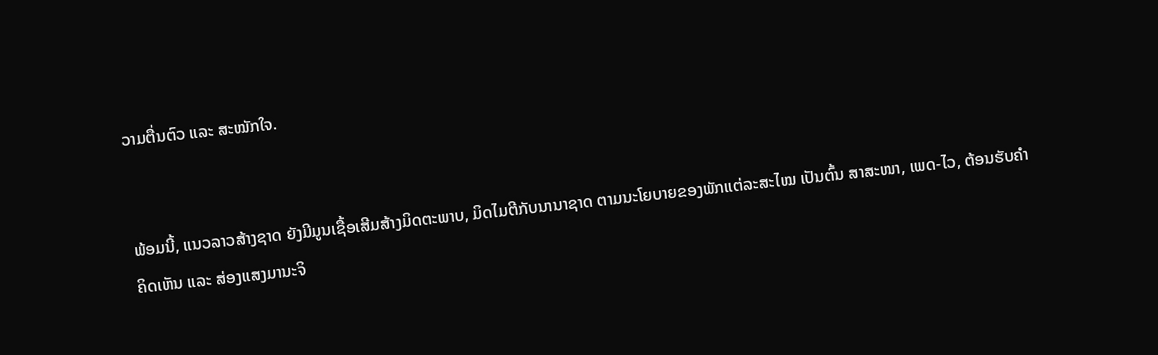ວາມຕື່ນຕົວ ແລະ ສະໝັກໃຈ.


ພ້ອມນີ້, ແນວລາວສ້າງຊາດ ຍັງມີມູນເຊື້ອເສີມສ້າງມິດຕະພາບ, ມິດໄມຕີກັບນານາຊາດ ຕາມນະໂຍບາຍຂອງພັກແຕ່ລະສະໄໝ ເປັນຕົ້ນ ສາສະໜາ, ເພດ-ໄວ, ຕ້ອນຮັບຄໍາຄິດເຫັນ ແລະ ສ່ອງແສງມານະຈິ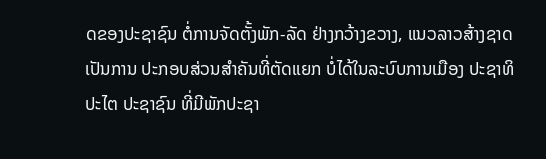ດຂອງປະຊາຊົນ ຕໍ່ການຈັດຕັ້ງພັກ-ລັດ ຢ່າງກວ້າງຂວາງ, ແນວລາວສ້າງຊາດເປັນການ ປະກອບສ່ວນສຳຄັນທີ່ຕັດແຍກ ບໍ່ໄດ້ໃນລະບົບການເມືອງ ປະຊາທິປະໄຕ ປະຊາຊົນ ທີ່ມີພັກປະຊາ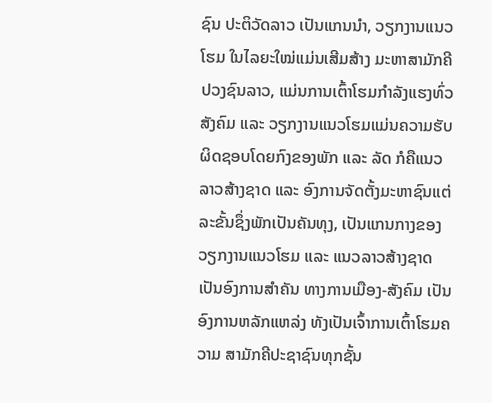ຊົນ ປະຕິວັດລາວ ເປັນແກນນໍາ, ວຽກງານແນວໂຮມ ໃນໄລຍະໃໝ່ແມ່ນເສີມສ້າງ ມະຫາສາມັກຄີ ປວງຊົນລາວ, ແມ່ນການເຕົ້າໂຮມກຳລັງແຮງທົ່ວສັງຄົມ ແລະ ວຽກງານແນວໂຮມແມ່ນຄວາມຮັບຜິດຊອບໂດຍກົງຂອງພັກ ແລະ ລັດ ກໍຄືແນວລາວສ້າງຊາດ ແລະ ອົງການຈັດຕັ້ງມະຫາຊົນແຕ່ລະຂັ້ນຊຶ່ງພັກເປັນຄັນທຸງ, ເປັນແກນກາງຂອງ ວຽກງານແນວໂຮມ ແລະ ແນວລາວສ້າງຊາດ ເປັນອົງການສໍາຄັນ ທາງການເມືອງ-ສັງຄົມ ເປັນອົງການຫລັກແຫລ່ງ ທັງເປັນເຈົ້າການເຕົ້າໂຮມຄວາມ ສາມັກຄີປະຊາຊົນທຸກຊັ້ນ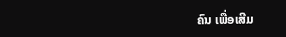ຄົນ ເພື່ອເສີມ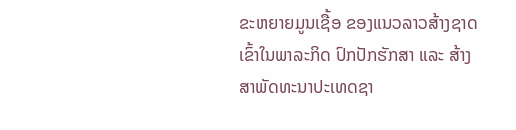ຂະຫຍາຍມູນເຊື້ອ ຂອງແນວລາວສ້າງຊາດ ເຂົ້າໃນພາລະກິດ ປົກປັກຮັກສາ ແລະ ສ້າງສາພັດທະນາປະເທດຊາ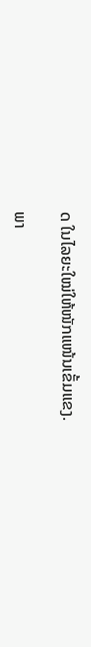ດ ໃນໄລຍະໃໝ່ໃຫ້ໜັກແໜ້ນເຂັ້ມແຂງ.

ພາ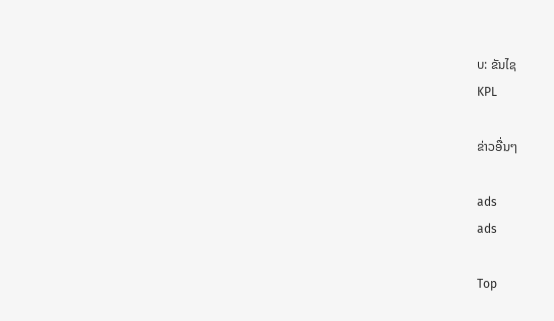ບ: ຂັນໄຊ
KPL

ຂ່າວອື່ນໆ

ads
ads

Top